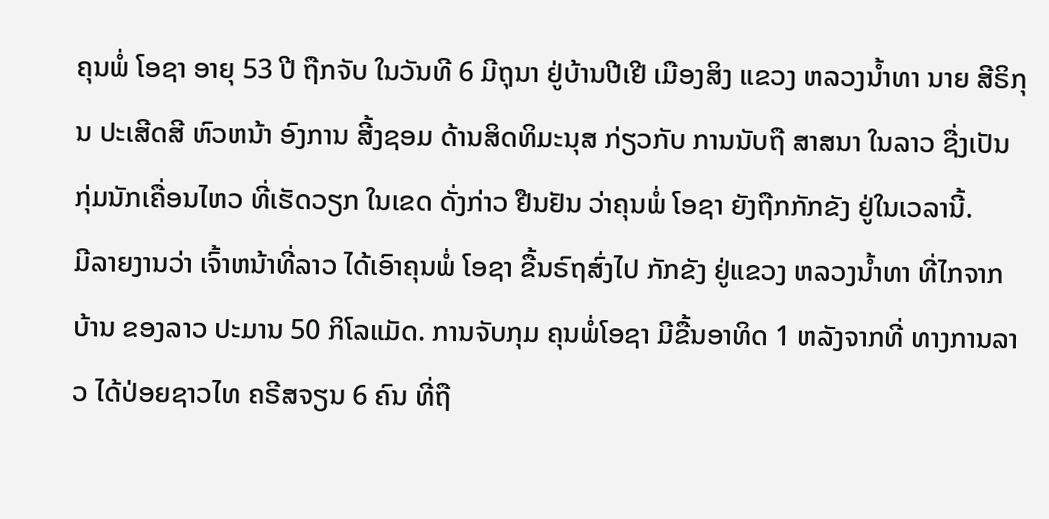ຄຸນພໍ່ ໂອຊາ ອາຍຸ 53 ປີ ຖືກຈັບ ໃນວັນທີ 6 ມີຖຸນາ ຢູ່ບ້ານປີເຢີ ເມືອງສິງ ແຂວງ ຫລວງນ້ຳທາ ນາຍ ສີຣິກຸນ ປະເສີດສີ ຫົວຫນ້າ ອົງການ ສີ້ງຊອມ ດ້ານສິດທິມະນຸສ ກ່ຽວກັບ ການນັບຖື ສາສນາ ໃນລາວ ຊື່ງເປັນ ກຸ່ມນັກເຄື່ອນໄຫວ ທີ່ເຮັດວຽກ ໃນເຂດ ດັ່ງກ່າວ ຢືນຢັນ ວ່າຄຸນພໍ່ ໂອຊາ ຍັງຖືກກັກຂັງ ຢູ່ໃນເວລານີ້.
ມີລາຍງານວ່າ ເຈົ້າຫນ້າທີ່ລາວ ໄດ້ເອົາຄຸນພໍ່ ໂອຊາ ຂື້ນຣົຖສົ່ງໄປ ກັກຂັງ ຢູ່ແຂວງ ຫລວງນ້ຳທາ ທີ່ໄກຈາກບ້ານ ຂອງລາວ ປະມານ 50 ກິໂລແມັດ. ການຈັບກຸມ ຄຸນພໍ່ໂອຊາ ມີຂື້ນອາທິດ 1 ຫລັງຈາກທີ່ ທາງການລາວ ໄດ້ປ່ອຍຊາວໄທ ຄຣີສຈຽນ 6 ຄົນ ທີ່ຖື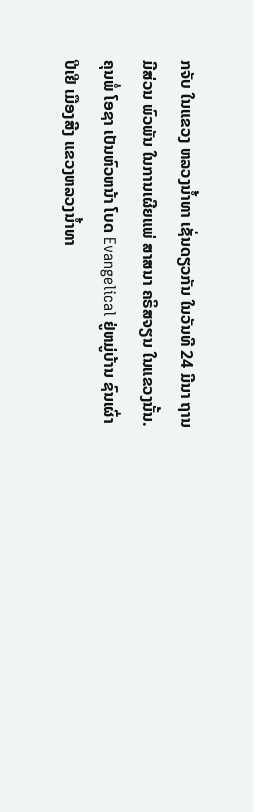ກຈັບ ໃນແຂວງ ຫລວງນ້ຳທາ ເຊັ່ນດຽວກັນ ໃນວັນທີ 24 ມີນາ ຖານມີສ່ວນ ພົວພັນ ໃນການເຜີຍແພ່ ສາສນາ ຄຣິສຈຽນ ໃນແຂວງນັ້ນ.
ຄຸນພໍ່ ໂອຊາ ເປັນຫົວຫນ້າ ໂບດ Evangelical ຢູ່ຫມູ່ບ້ານ ຊົນເຜົ່າ ປີເຢີ ເມືອງສີງ ແຂວງຫລວງນ້ຳທາ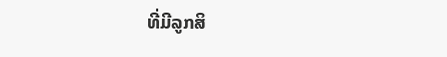ທີ່ມີລູກສິ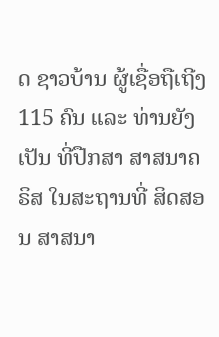ດ ຊາວບ້ານ ຜູ້ເຊື່ອຖືເຖີງ 115 ຄົນ ແລະ ທ່ານຍັງເປັນ ທີ່ປືກສາ ສາສນາຄຣິສ ໃນສະຖານທີ່ ສິດສອນ ສາສນາ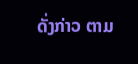ດັ່ງກ່າວ ຕາມ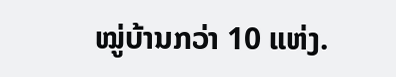ໝູ່ບ້ານກວ່າ 10 ແຫ່ງ.